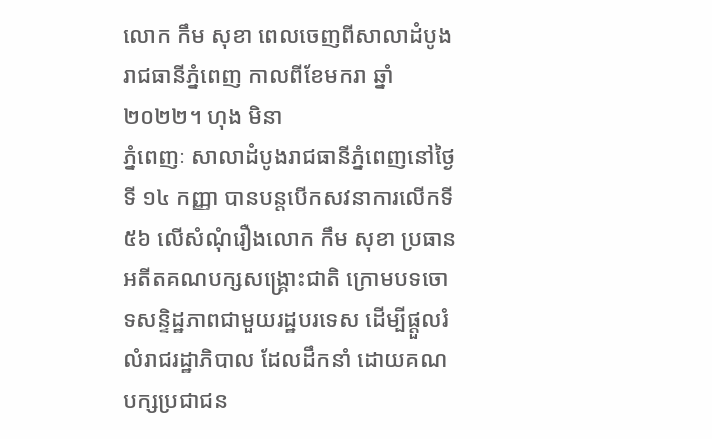លោក កឹម សុខា ពេលចេញពីសាលាដំបូងរាជធានីភ្នំពេញ កាលពីខែមករា ឆ្នាំ ២០២២។ ហុង មិនា
ភ្នំពេញៈ សាលាដំបូងរាជធានីភ្នំពេញនៅថ្ងៃទី ១៤ កញ្ញា បានបន្តបើកសវនាការលើកទី៥៦ លើសំណុំរឿងលោក កឹម សុខា ប្រធានអតីតគណបក្សសង្គ្រោះជាតិ ក្រោមបទចោទសន្ទិដ្ឋភាពជាមួយរដ្ឋបរទេស ដើម្បីផ្តួលរំលំរាជរដ្ឋាភិបាល ដែលដឹកនាំ ដោយគណបក្សប្រជាជន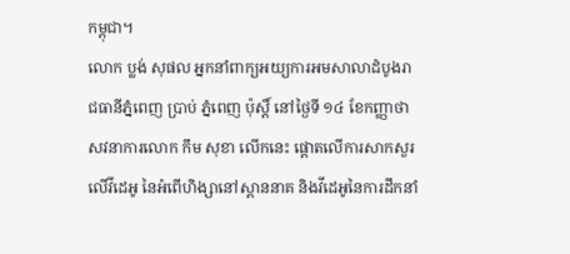កម្ពុជា។
លោក ប្លង់ សុផល អ្នកនាំពាក្យអយ្យការអមសាលាដំបូងរាជធានីភ្នំពេញ ប្រាប់ ភ្នំពេញ ប៉ុស្តិ៍ នៅថ្ងៃទី ១៤ ខែកញ្ញាថា សវនាការលោក កឹម សុខា លើកនេះ ផ្តោតលើការសាកសួរលើវីដេអូ នៃអំពើហិង្សានៅស្ពាននាគ និងវីដេអូនៃការដឹកនាំ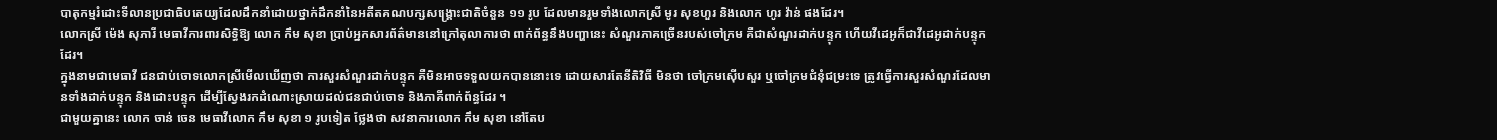បាតុកម្មរំដោះទីលានប្រជាធិបតេយ្យដែលដឹកនាំដោយថ្នាក់ដឹកនាំនៃអតីតគណបក្សសង្រ្គោះជាតិចំនួន ១១ រូប ដែលមានរួមទាំងលោកស្រី មូរ សុខហួរ និងលោក ហូរ វ៉ាន់ ផងដែរ។
លោកស្រី ម៉េង សុភារី មេធាវីការពារសិទ្ធិឱ្យ លោក កឹម សុខា ប្រាប់អ្នកសារព័ត៌មាននៅក្រៅតុលាការថា ពាក់ព័ន្ធនឹងបញ្ហានេះ សំណួរភាគច្រើនរបស់ចៅក្រម គឺជាសំណួរដាក់បន្ទុក ហើយវីដេអូក៏ជាវីដេអូដាក់បន្ទុកដែរ។
ក្នុងនាមជាមេធាវី ជនជាប់ចោទលោកស្រីមើលឃើញថា ការសួរសំណួរដាក់បន្ទុក គឺមិនអាចទទួលយកបាននោះទេ ដោយសារតែនីតិវិធី មិនថា ចៅក្រមស៊ើបសួរ ឬចៅក្រមជំនុំជម្រះទេ ត្រូវធ្វើការសួរសំណួរដែលមានទាំងដាក់បន្ទុក និងដោះបន្ទុក ដើម្បីស្វែងរកដំណោះស្រាយដល់ជនជាប់ចោទ និងភាគីពាក់ព័ន្ធដែរ ។
ជាមួយគ្នានេះ លោក ចាន់ ចេន មេធាវីលោក កឹម សុខា ១ រូបទៀត ថ្លែងថា សវនាការលោក កឹម សុខា នៅតែប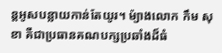ន្តអូសបន្លាយកាន់តែយូរ។ ម៉្យាងលោក កឹម សុខា គឺជាប្រធានគណបក្សប្រឆាំងដ៏ធំ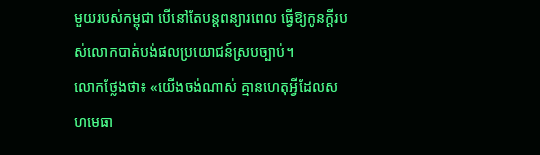មួយរបស់កម្ពុជា បើនៅតែបន្តពន្យារពេល ធ្វើឱ្យកូនក្តីរបស់លោកបាត់បង់ផលប្រយោជន៍ស្របច្បាប់។
លោកថ្លែងថា៖ «យើងចង់ណាស់ គ្មានហេតុអ្វីដែលសហមេធា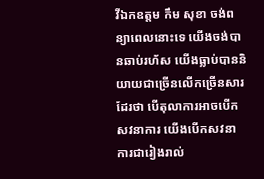វីឯកឧត្តម កឹម សុខា ចង់ពន្យាពេលនោះទេ យើងចង់បានឆាប់រហ័ស យើងធ្លាប់បាននិយាយជាច្រើនលើកច្រើនសារដែរថា បើតុលាការអាចបើកសវនាការ យើងបើកសវនាការជារៀងរាល់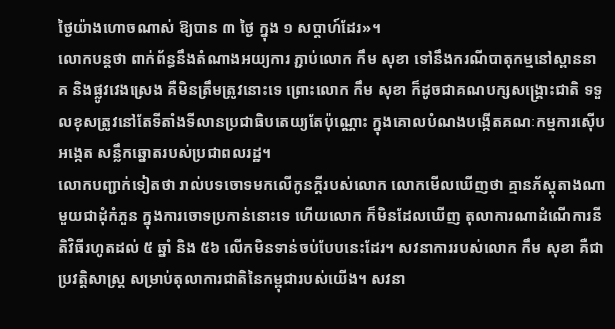ថ្ងៃយ៉ាងហោចណាស់ ឱ្យបាន ៣ ថ្ងៃ ក្នុង ១ សប្តាហ៍ដែរ»។
លោកបន្តថា ពាក់ព័ន្ធនឹងតំណាងអយ្យការ ភ្ជាប់លោក កឹម សុខា ទៅនឹងករណីបាតុកម្មនៅស្ពាននាគ និងផ្លូវវេងស្រេង គឺមិនត្រឹមត្រូវនោះទេ ព្រោះលោក កឹម សុខា ក៏ដូចជាគណបក្សសង្គ្រោះជាតិ ទទួលខុសត្រូវនៅតែទីតាំងទីលានប្រជាធិបតេយ្យតែប៉ុណ្ណោះ ក្នុងគោលបំណងបង្កើតគណៈកម្មការស៊ើបអង្កេត សន្លឹកឆ្នោតរបស់ប្រជាពលរដ្ឋ។
លោកបញ្ជាក់ទៀតថា រាល់បទចោទមកលើកូនក្តីរបស់លោក លោកមើលឃើញថា គ្មានភ័ស្តុតាងណាមួយជាដុំកំភួន ក្នុងការចោទប្រកាន់នោះទេ ហើយលោក ក៏មិនដែលឃើញ តុលាការណាដំណើការនីតិវិធីរហូតដល់ ៥ ឆ្នាំ និង ៥៦ លើកមិនទាន់ចប់បែបនេះដែរ។ សវនាការរបស់លោក កឹម សុខា គឺជាប្រវត្តិសាស្ត្រ សម្រាប់តុលាការជាតិនៃកម្ពុជារបស់យើង។ សវនា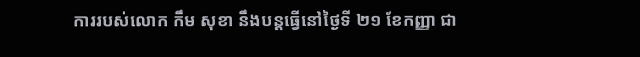ការរបស់លោក កឹម សុខា នឹងបន្តធ្វើនៅថ្ងៃទី ២១ ខែកញ្ញា ជា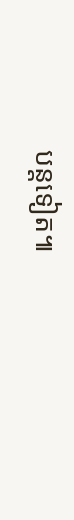បន្តទៀត៕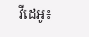វីដេអូ៖